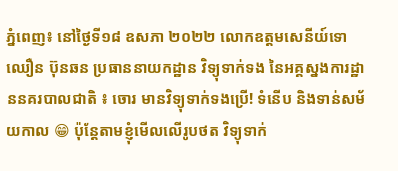ភ្នំពេញ៖ នៅថ្ងៃទី១៨ ឧសភា ២០២២ លោកឧត្តមសេនីយ៍ទោ ឈឿន ប៊ុនឆន ប្រធាននាយកដ្ឋាន វិទ្យុទាក់ទង នៃអគ្គស្នងការដ្ឋាននគរបាលជាតិ ៖ ចោរ មានវិទ្យុទាក់ទងប្រើ! ទំនើប និងទាន់សម័យកាល 😁 ប៉ុន្តែតាមខ្ញុំមើលលើរូបថត វិទ្យុទាក់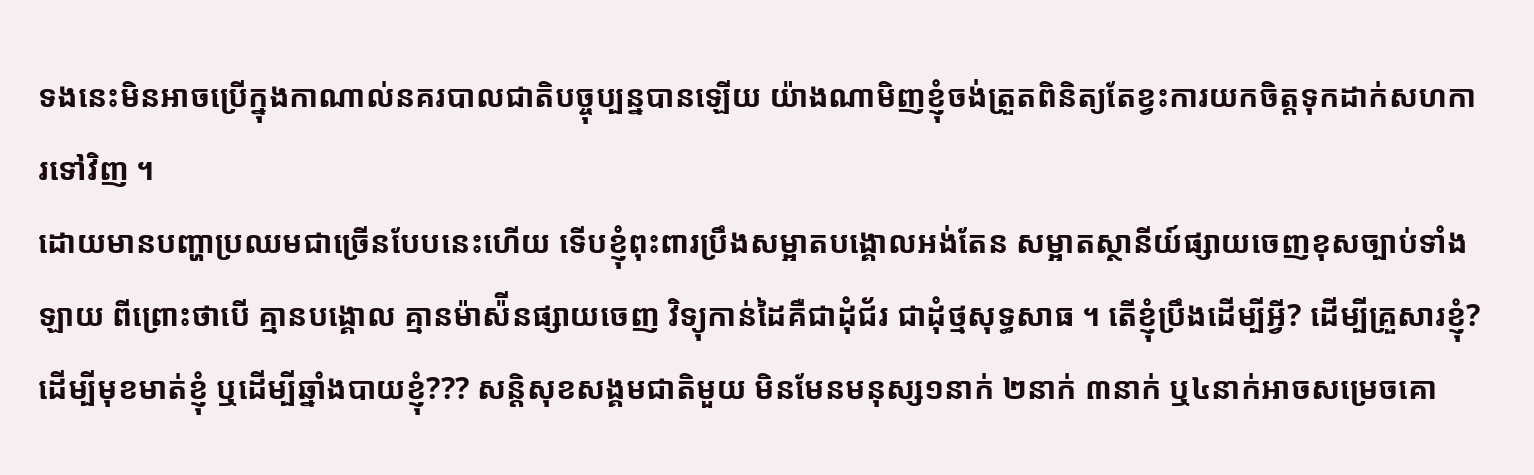ទងនេះមិនអាចប្រើក្នុងកាណាល់នគរបាលជាតិបច្ចុប្បន្នបានឡើយ យ៉ាងណាមិញខ្ញុំចង់ត្រួតពិនិត្យតែខ្វះការយកចិត្តទុកដាក់សហការទៅវិញ ។
ដោយមានបញ្ហាប្រឈមជាច្រើនបែបនេះហើយ ទើបខ្ញុំពុះពារប្រឹងសម្អាតបង្គោលអង់តែន សម្អាតស្ថានីយ៍ផ្សាយចេញខុសច្បាប់ទាំងឡាយ ពីព្រោះថាបើ គ្មានបង្គោល គ្មានម៉ាស៉ីនផ្សាយចេញ វិទ្យុកាន់ដៃគឺជាដុំជ័រ ជាដុំថ្មសុទ្ធសាធ ។ តើខ្ញុំប្រឹងដើម្បីអ្វី? ដើម្បីគ្រួសារខ្ញុំ? ដើម្បីមុខមាត់ខ្ញុំ ឬដើម្បីឆ្នាំងបាយខ្ញុំ??? សន្តិសុខសង្គមជាតិមួយ មិនមែនមនុស្ស១នាក់ ២នាក់ ៣នាក់ ឬ៤នាក់អាចសម្រេចគោ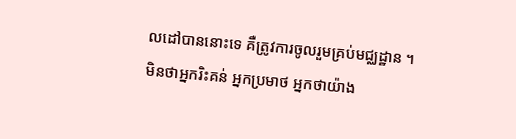លដៅបាននោះទេ គឺត្រូវការចូលរួមគ្រប់មជ្ឈដ្ឋាន ។
មិនថាអ្នករិះគន់ អ្នកប្រមាថ អ្នកថាយ៉ាង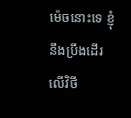ម៉េចនោះទេ ខ្ញុំនឹងប្រឹងដើរលើវិថី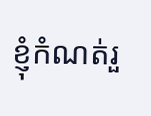ខ្ញុំកំណត់រួ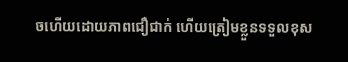ចហើយដោយភាពជឿជាក់ ហើយត្រៀមខ្លួនទទួលខុស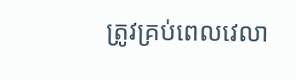ត្រូវគ្រប់ពេលវេលា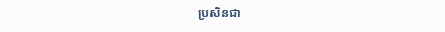ប្រសិនជា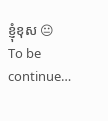ខ្ញុំខុស 😐
To be continue…